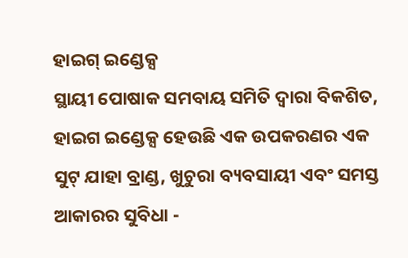ହାଇଗ୍ ଇଣ୍ଡେକ୍ସ
ସ୍ଥାୟୀ ପୋଷାକ ସମବାୟ ସମିତି ଦ୍ୱାରା ବିକଶିତ, ହାଇଗ ଇଣ୍ଡେକ୍ସ ହେଉଛି ଏକ ଉପକରଣର ଏକ ସୁଟ୍ ଯାହା ବ୍ରାଣ୍ଡ, ଖୁଚୁରା ବ୍ୟବସାୟୀ ଏବଂ ସମସ୍ତ ଆକାରର ସୁବିଧା -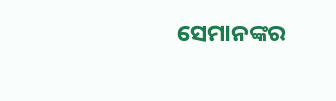ସେମାନଙ୍କର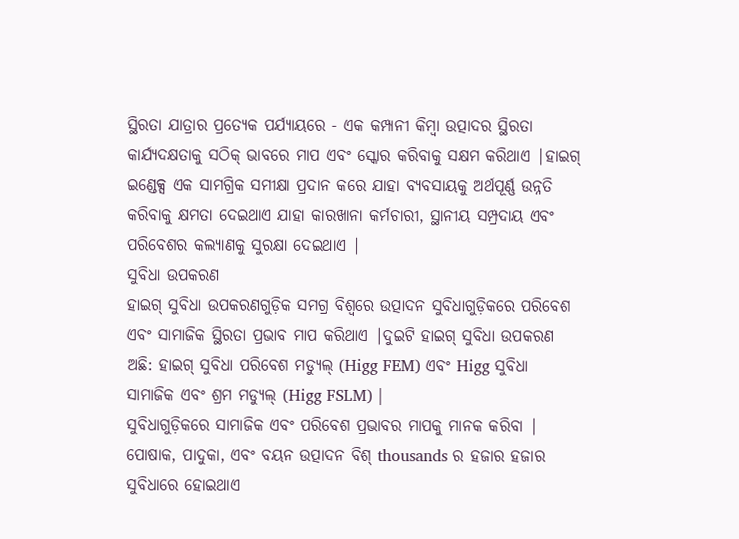ସ୍ଥିରତା ଯାତ୍ରାର ପ୍ରତ୍ୟେକ ପର୍ଯ୍ୟାୟରେ - ଏକ କମ୍ପାନୀ କିମ୍ବା ଉତ୍ପାଦର ସ୍ଥିରତା କାର୍ଯ୍ୟଦକ୍ଷତାକୁ ସଠିକ୍ ଭାବରେ ମାପ ଏବଂ ସ୍କୋର କରିବାକୁ ସକ୍ଷମ କରିଥାଏ |ହାଇଗ୍ ଇଣ୍ଡେକ୍ସ ଏକ ସାମଗ୍ରିକ ସମୀକ୍ଷା ପ୍ରଦାନ କରେ ଯାହା ବ୍ୟବସାୟକୁ ଅର୍ଥପୂର୍ଣ୍ଣ ଉନ୍ନତି କରିବାକୁ କ୍ଷମତା ଦେଇଥାଏ ଯାହା କାରଖାନା କର୍ମଚାରୀ, ସ୍ଥାନୀୟ ସମ୍ପ୍ରଦାୟ ଏବଂ ପରିବେଶର କଲ୍ୟାଣକୁ ସୁରକ୍ଷା ଦେଇଥାଏ |
ସୁବିଧା ଉପକରଣ
ହାଇଗ୍ ସୁବିଧା ଉପକରଣଗୁଡ଼ିକ ସମଗ୍ର ବିଶ୍ୱରେ ଉତ୍ପାଦନ ସୁବିଧାଗୁଡ଼ିକରେ ପରିବେଶ ଏବଂ ସାମାଜିକ ସ୍ଥିରତା ପ୍ରଭାବ ମାପ କରିଥାଏ |ଦୁଇଟି ହାଇଗ୍ ସୁବିଧା ଉପକରଣ ଅଛି: ହାଇଗ୍ ସୁବିଧା ପରିବେଶ ମଡ୍ୟୁଲ୍ (Higg FEM) ଏବଂ Higg ସୁବିଧା ସାମାଜିକ ଏବଂ ଶ୍ରମ ମଡ୍ୟୁଲ୍ (Higg FSLM) |
ସୁବିଧାଗୁଡ଼ିକରେ ସାମାଜିକ ଏବଂ ପରିବେଶ ପ୍ରଭାବର ମାପକୁ ମାନକ କରିବା |
ପୋଷାକ, ପାଦୁକା, ଏବଂ ବୟନ ଉତ୍ପାଦନ ବିଶ୍ thousands ର ହଜାର ହଜାର ସୁବିଧାରେ ହୋଇଥାଏ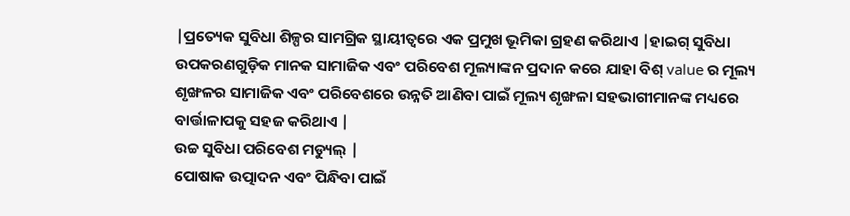|ପ୍ରତ୍ୟେକ ସୁବିଧା ଶିଳ୍ପର ସାମଗ୍ରିକ ସ୍ଥାୟୀତ୍ୱରେ ଏକ ପ୍ରମୁଖ ଭୂମିକା ଗ୍ରହଣ କରିଥାଏ |ହାଇଗ୍ ସୁବିଧା ଉପକରଣଗୁଡ଼ିକ ମାନକ ସାମାଜିକ ଏବଂ ପରିବେଶ ମୂଲ୍ୟାଙ୍କନ ପ୍ରଦାନ କରେ ଯାହା ବିଶ୍ value ର ମୂଲ୍ୟ ଶୃଙ୍ଖଳର ସାମାଜିକ ଏବଂ ପରିବେଶରେ ଉନ୍ନତି ଆଣିବା ପାଇଁ ମୂଲ୍ୟ ଶୃଙ୍ଖଳା ସହଭାଗୀମାନଙ୍କ ମଧ୍ୟରେ ବାର୍ତ୍ତାଳାପକୁ ସହଜ କରିଥାଏ |
ଉଚ୍ଚ ସୁବିଧା ପରିବେଶ ମଡ୍ୟୁଲ୍ |
ପୋଷାକ ଉତ୍ପାଦନ ଏବଂ ପିନ୍ଧିବା ପାଇଁ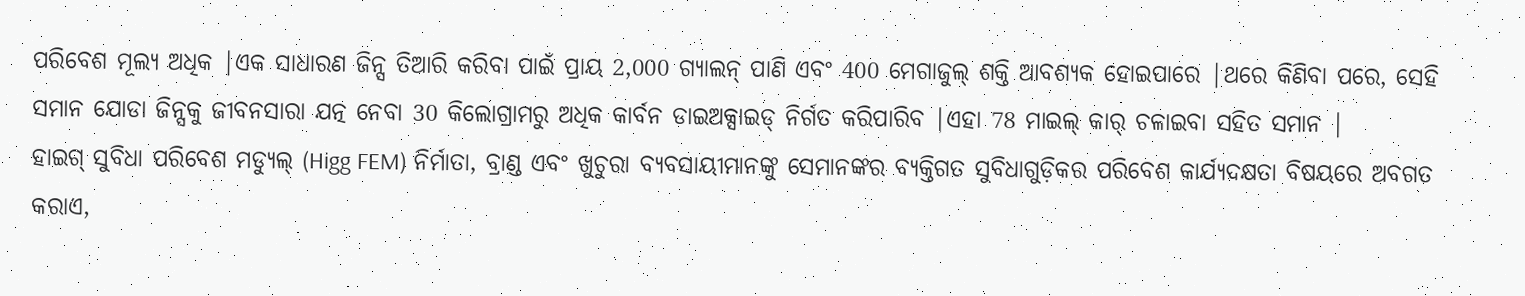ପରିବେଶ ମୂଲ୍ୟ ଅଧିକ |ଏକ ସାଧାରଣ ଜିନ୍ସ ତିଆରି କରିବା ପାଇଁ ପ୍ରାୟ 2,000 ଗ୍ୟାଲନ୍ ପାଣି ଏବଂ 400 ମେଗାଜୁଲ୍ ଶକ୍ତି ଆବଶ୍ୟକ ହୋଇପାରେ |ଥରେ କିଣିବା ପରେ, ସେହି ସମାନ ଯୋଡା ଜିନ୍ସକୁ ଜୀବନସାରା ଯତ୍ନ ନେବା 30 କିଲୋଗ୍ରାମରୁ ଅଧିକ କାର୍ବନ ଡାଇଅକ୍ସାଇଡ୍ ନିର୍ଗତ କରିପାରିବ |ଏହା 78 ମାଇଲ୍ କାର୍ ଚଳାଇବା ସହିତ ସମାନ |
ହାଇଗ୍ ସୁବିଧା ପରିବେଶ ମଡ୍ୟୁଲ୍ (Higg FEM) ନିର୍ମାତା, ବ୍ରାଣ୍ଡ ଏବଂ ଖୁଚୁରା ବ୍ୟବସାୟୀମାନଙ୍କୁ ସେମାନଙ୍କର ବ୍ୟକ୍ତିଗତ ସୁବିଧାଗୁଡ଼ିକର ପରିବେଶ କାର୍ଯ୍ୟଦକ୍ଷତା ବିଷୟରେ ଅବଗତ କରାଏ,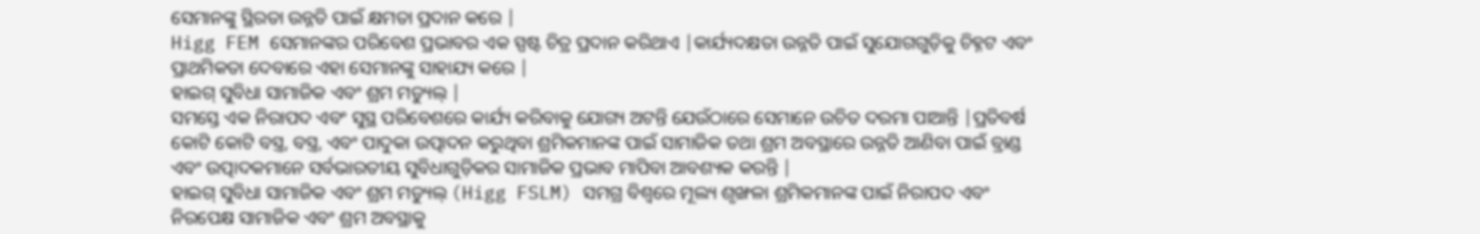ସେମାନଙ୍କୁ ସ୍ଥିରତା ଉନ୍ନତି ପାଇଁ କ୍ଷମତା ପ୍ରଦାନ କରେ |
Higg FEM ସେମାନଙ୍କର ପରିବେଶ ପ୍ରଭାବର ଏକ ସ୍ପଷ୍ଟ ଚିତ୍ର ପ୍ରଦାନ କରିଥାଏ |କାର୍ଯ୍ୟଦକ୍ଷତା ଉନ୍ନତି ପାଇଁ ସୁଯୋଗଗୁଡ଼ିକୁ ଚିହ୍ନଟ ଏବଂ ପ୍ରାଥମିକତା ଦେବାରେ ଏହା ସେମାନଙ୍କୁ ସାହାଯ୍ୟ କରେ |
ହାଇଗ୍ ସୁବିଧା ସାମାଜିକ ଏବଂ ଶ୍ରମ ମଡ୍ୟୁଲ୍ |
ସମସ୍ତେ ଏକ ନିରାପଦ ଏବଂ ସୁସ୍ଥ ପରିବେଶରେ କାର୍ଯ୍ୟ କରିବାକୁ ଯୋଗ୍ୟ ଅଟନ୍ତି ଯେଉଁଠାରେ ସେମାନେ ଉଚିତ ଦରମା ପାଆନ୍ତି |ପ୍ରତିବର୍ଷ କୋଟି କୋଟି ବସ୍ତ୍ର, ବସ୍ତ୍ର, ଏବଂ ପାଦୁକା ଉତ୍ପାଦନ କରୁଥିବା ଶ୍ରମିକମାନଙ୍କ ପାଇଁ ସାମାଜିକ ତଥା ଶ୍ରମ ଅବସ୍ଥାରେ ଉନ୍ନତି ଆଣିବା ପାଇଁ ବ୍ରାଣ୍ଡ ଏବଂ ଉତ୍ପାଦକମାନେ ସର୍ବଭାରତୀୟ ସୁବିଧାଗୁଡ଼ିକର ସାମାଜିକ ପ୍ରଭାବ ମାପିବା ଆବଶ୍ୟକ କରନ୍ତି |
ହାଇଗ୍ ସୁବିଧା ସାମାଜିକ ଏବଂ ଶ୍ରମ ମଡ୍ୟୁଲ୍ (Higg FSLM) ସମଗ୍ର ବିଶ୍ୱରେ ମୂଲ୍ୟ ଶୃଙ୍ଖଳା ଶ୍ରମିକମାନଙ୍କ ପାଇଁ ନିରାପଦ ଏବଂ ନିରପେକ୍ଷ ସାମାଜିକ ଏବଂ ଶ୍ରମ ଅବସ୍ଥାକୁ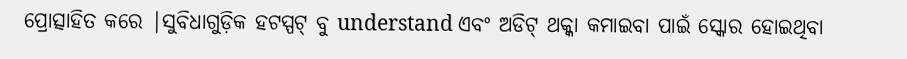ପ୍ରୋତ୍ସାହିତ କରେ |ସୁବିଧାଗୁଡ଼ିକ ହଟସ୍ପଟ୍ ବୁ understand ଏବଂ ଅଡିଟ୍ ଥକ୍କା କମାଇବା ପାଇଁ ସ୍କୋର ହୋଇଥିବା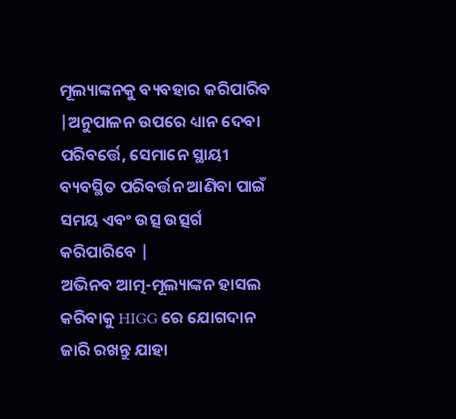ମୂଲ୍ୟାଙ୍କନକୁ ବ୍ୟବହାର କରିପାରିବ |ଅନୁପାଳନ ଉପରେ ଧ୍ୟାନ ଦେବା ପରିବର୍ତ୍ତେ, ସେମାନେ ସ୍ଥାୟୀ ବ୍ୟବସ୍ଥିତ ପରିବର୍ତ୍ତନ ଆଣିବା ପାଇଁ ସମୟ ଏବଂ ଉତ୍ସ ଉତ୍ସର୍ଗ କରିପାରିବେ |
ଅଭିନବ ଆତ୍ମ-ମୂଲ୍ୟାଙ୍କନ ହାସଲ କରିବାକୁ HIGG ରେ ଯୋଗଦାନ ଜାରି ରଖନ୍ତୁ ଯାହା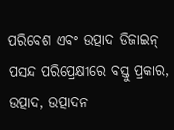ପରିବେଶ ଏବଂ ଉତ୍ପାଦ ଡିଜାଇନ୍ ପସନ୍ଦ ପରିପ୍ରେକ୍ଷୀରେ ବସ୍ତୁ ପ୍ରକାର, ଉତ୍ପାଦ, ଉତ୍ପାଦନ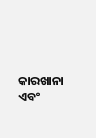କାରଖାନା ଏବଂ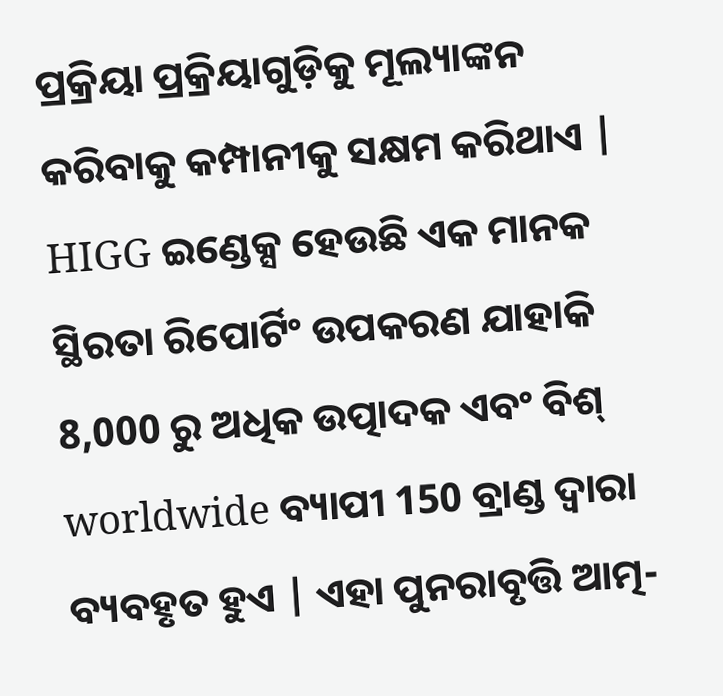ପ୍ରକ୍ରିୟା ପ୍ରକ୍ରିୟାଗୁଡ଼ିକୁ ମୂଲ୍ୟାଙ୍କନ କରିବାକୁ କମ୍ପାନୀକୁ ସକ୍ଷମ କରିଥାଏ |
HIGG ଇଣ୍ଡେକ୍ସ ହେଉଛି ଏକ ମାନକ ସ୍ଥିରତା ରିପୋର୍ଟିଂ ଉପକରଣ ଯାହାକି 8,000 ରୁ ଅଧିକ ଉତ୍ପାଦକ ଏବଂ ବିଶ୍ worldwide ବ୍ୟାପୀ 150 ବ୍ରାଣ୍ଡ ଦ୍ୱାରା ବ୍ୟବହୃତ ହୁଏ | ଏହା ପୁନରାବୃତ୍ତି ଆତ୍ମ-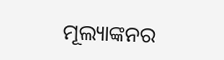ମୂଲ୍ୟାଙ୍କନର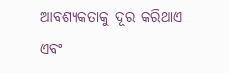ଆବଶ୍ୟକତାକୁ ଦୂର କରିଥାଏ ଏବଂ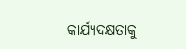କାର୍ଯ୍ୟଦକ୍ଷତାକୁ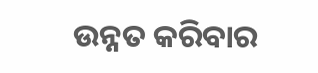ଉନ୍ନତ କରିବାର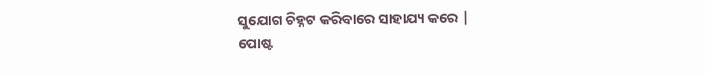ସୁଯୋଗ ଚିହ୍ନଟ କରିବାରେ ସାହାଯ୍ୟ କରେ |
ପୋଷ୍ଟ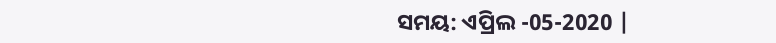ସମୟ: ଏପ୍ରିଲ -05-2020 |